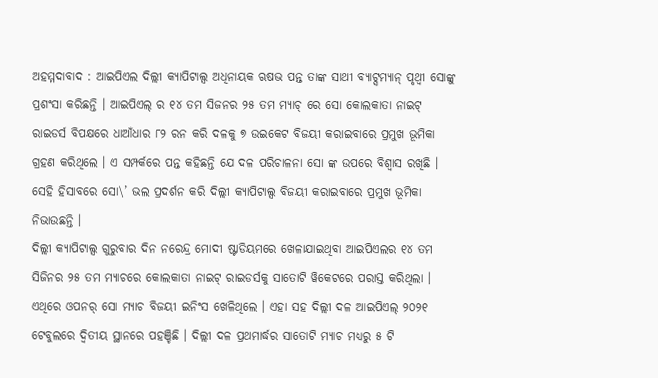ଅହମ୍ମଦାବାଦ : ଆଇପିଏଲ ଦିଲ୍ଲୀ କ୍ୟାପିଟାଲ୍ସ ଅଧିନାୟକ ଋଷଭ ପନ୍ତ ତାଙ୍କ ସାଥୀ ବ୍ୟାଟ୍ସମ୍ୟାନ୍ ପୃଥ୍ୱୀ ସୋଙ୍କୁ ପ୍ରଶଂସା କରିଛନ୍ତି । ଆଇପିଏଲ୍ ର ୧୪ ତମ ସିଜନର ୨୫ ତମ ମ୍ୟାଚ୍ ରେ ସୋ କୋଲକାତା ନାଇଟ୍ ରାଇଡର୍ସ ବିପକ୍ଷରେ ଧାଆଁଧାର ୮୨ ରନ କରି ଦଳକୁ ୭ ଉଇକେଟ ବିଜୟୀ କରାଇବାରେ ପ୍ରମୁଖ ଭୂମିକା ଗ୍ରହଣ କରିଥିଲେ । ଏ ସମ୍ପର୍କରେ ପନ୍ତ କହିଛନ୍ତି ଯେ ଦଳ ପରିଚାଳନା ସୋ ଙ୍କ ଉପରେ ବିଶ୍ୱାସ ରଖିଛି । ସେହି ହିସାବରେ ସୋ\’ ଭଲ ପ୍ରଦର୍ଶନ କରି ଦିଲ୍ଲୀ କ୍ୟାପିଟାଲ୍ସ ବିଜୟୀ କରାଇବାରେ ପ୍ରମୁଖ ଭୂମିକା ନିଭାଉଛନ୍ତି ।
ଦିଲ୍ଲୀ କ୍ୟାପିଟାଲ୍ସ ଗୁରୁବାର ଦିନ ନରେନ୍ଦ୍ର ମୋଦୀ ଷ୍ଟାଡିୟମରେ ଖେଳାଯାଇଥିବା ଆଇପିଏଲର ୧୪ ତମ ସିଜିନର ୨୫ ତମ ମ୍ୟାଚରେ କୋଲକାତା ନାଇଟ୍ ରାଇଡର୍ସକୁ ସାତୋଟି ୱିକେଟରେ ପରାସ୍ତ କରିଥିଲା । ଏଥିରେ ଓପନର୍ ସୋ ମ୍ୟାଚ ବିଜୟୀ ଇନିଂସ ଖେଳିଥିଲେ । ଏହା ସହ ଦିଲ୍ଲୀ ଦଳ ଆଇପିଏଲ୍ ୨୦୨୧ ଟେବୁଲରେ ଦ୍ୱିତୀୟ ସ୍ଥାନରେ ପହଞ୍ଚିଛି । ଦିଲ୍ଲୀ ଦଳ ପ୍ରଥମାର୍ଦ୍ଧର ସାତୋଟି ମ୍ୟାଚ ମଧ୍ୟରୁ ୫ ଟି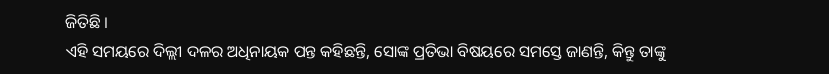ଜିତିଛି ।
ଏହି ସମୟରେ ଦିଲ୍ଲୀ ଦଳର ଅଧିନାୟକ ପନ୍ତ କହିଛନ୍ତି, ସୋଙ୍କ ପ୍ରତିଭା ବିଷୟରେ ସମସ୍ତେ ଜାଣନ୍ତି, କିନ୍ତୁ ତାଙ୍କୁ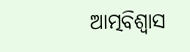ଆତ୍ମବିଶ୍ୱାସ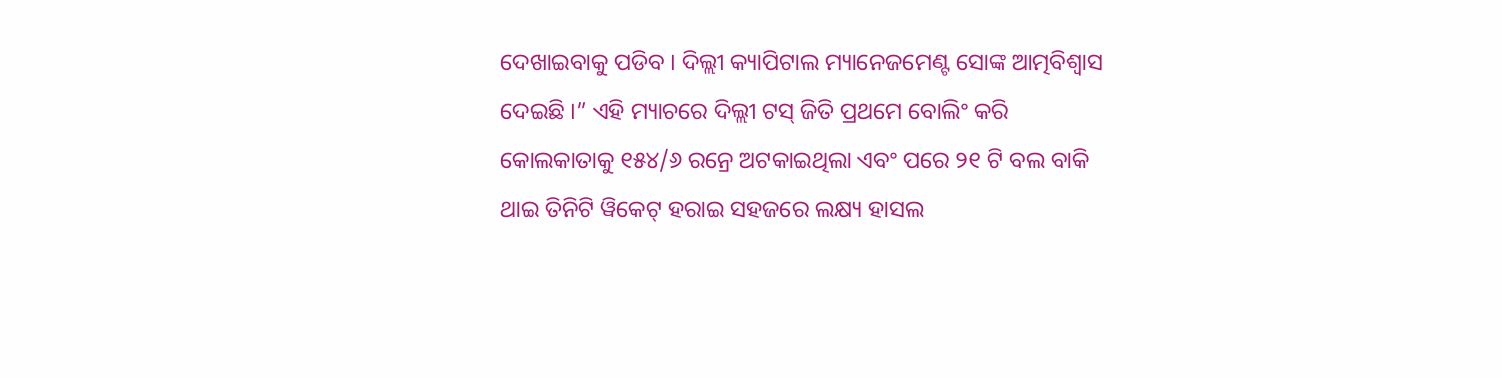ଦେଖାଇବାକୁ ପଡିବ । ଦିଲ୍ଲୀ କ୍ୟାପିଟାଲ ମ୍ୟାନେଜମେଣ୍ଟ ସୋଙ୍କ ଆତ୍ମବିଶ୍ୱାସ ଦେଇଛି ।” ଏହି ମ୍ୟାଚରେ ଦିଲ୍ଲୀ ଟସ୍ ଜିତି ପ୍ରଥମେ ବୋଲିଂ କରି କୋଲକାତାକୁ ୧୫୪/୬ ରନ୍ରେ ଅଟକାଇଥିଲା ଏବଂ ପରେ ୨୧ ଟି ବଲ ବାକି ଥାଇ ତିନିଟି ୱିକେଟ୍ ହରାଇ ସହଜରେ ଲକ୍ଷ୍ୟ ହାସଲ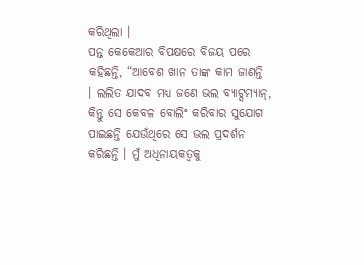କରିଥିଲା ।
ପନ୍ତ କେକେଆର ବିପକ୍ଷରେ ବିଜୟ ପରେ କହିଛନ୍ତି, “ଆବେଶ ଖାନ ତାଙ୍କ କାମ ଜାଣନ୍ତି । ଲଲିତ ଯାଦବ ମଧ୍ୟ ଜଣେ ଭଲ ବ୍ୟାଟ୍ସମ୍ୟାନ୍, କିନ୍ତୁ ସେ କେବଳ ବୋଲିଂ କରିବାର ସୁଯୋଗ ପାଇଛନ୍ତି ଯେଉଁଥିରେ ସେ ଭଲ ପ୍ରଦର୍ଶନ କରିଛନ୍ତି । ମୁଁ ଅଧିନାୟକତ୍ୱକୁ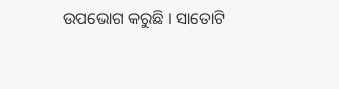ଉପଭୋଗ କରୁଛି । ସାତୋଟି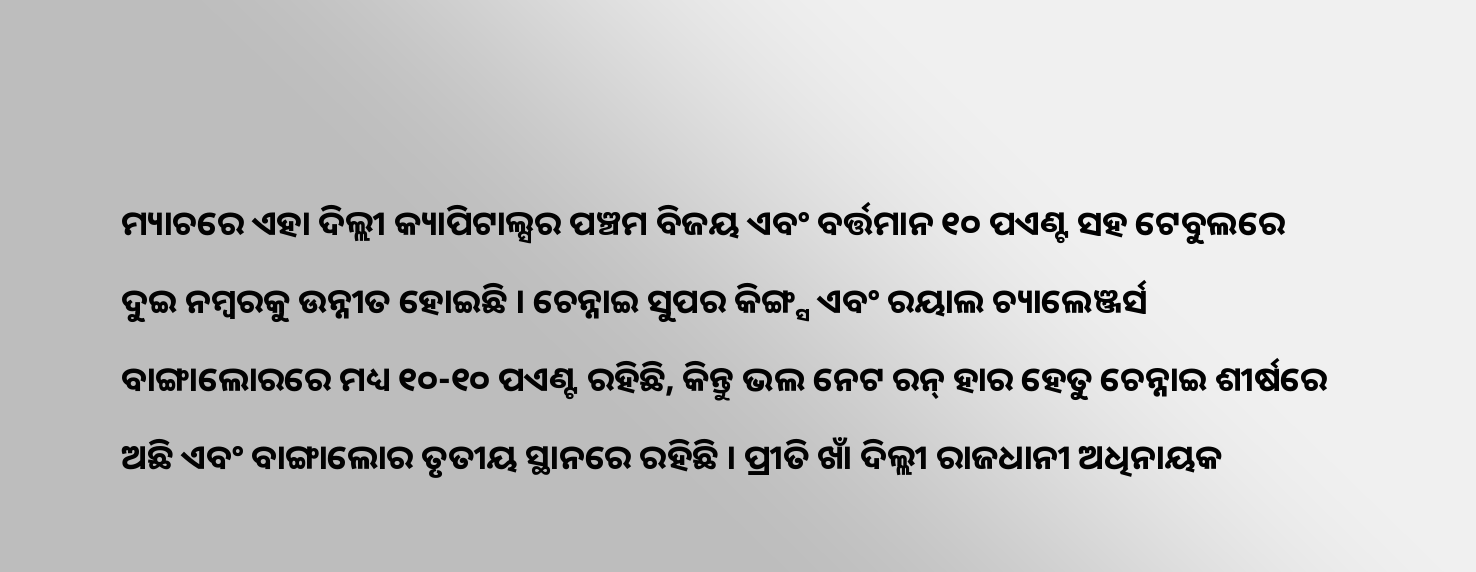ମ୍ୟାଚରେ ଏହା ଦିଲ୍ଲୀ କ୍ୟାପିଟାଲ୍ସର ପଞ୍ଚମ ବିଜୟ ଏବଂ ବର୍ତ୍ତମାନ ୧୦ ପଏଣ୍ଟ ସହ ଟେବୁଲରେ ଦୁଇ ନମ୍ବରକୁ ଉନ୍ନୀତ ହୋଇଛି । ଚେନ୍ନାଇ ସୁପର କିଙ୍ଗ୍ସ ଏବଂ ରୟାଲ ଚ୍ୟାଲେଞ୍ଜର୍ସ ବାଙ୍ଗାଲୋରରେ ମଧ୍ୟ ୧୦-୧୦ ପଏଣ୍ଟ ରହିଛି, କିନ୍ତୁ ଭଲ ନେଟ ରନ୍ ହାର ହେତୁ ଚେନ୍ନାଇ ଶୀର୍ଷରେ ଅଛି ଏବଂ ବାଙ୍ଗାଲୋର ତୃତୀୟ ସ୍ଥାନରେ ରହିଛି । ପ୍ରୀତି ଖାଁ ଦିଲ୍ଲୀ ରାଜଧାନୀ ଅଧିନାୟକ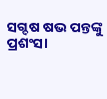ସଗ୍ଦଷ ଷଭ ପନ୍ତଙ୍କୁ ପ୍ରଶଂସା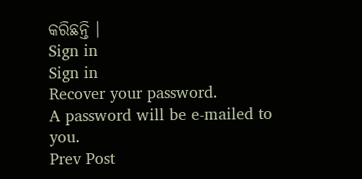କରିଛନ୍ତି ।
Sign in
Sign in
Recover your password.
A password will be e-mailed to you.
Prev Post